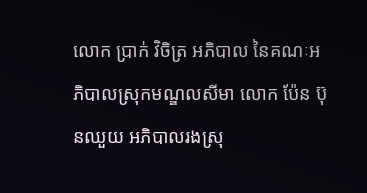លោក ប្រាក់ វិចិត្រ អភិបាល នៃគណៈអភិបាលស្រុកមណ្ឌលសីមា លោក ប៉ែន ប៊ុនឈួយ អភិបាលរងស្រុ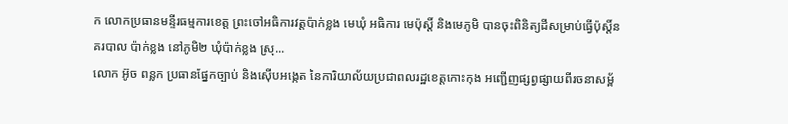ក លោកប្រធានមន្ទីរធម្មការខេត្ត ព្រះចៅអធិការវត្តប៉ាក់ខ្លង មេឃុំ អធិការ មេប៉ុស្តិ៍ និងមេភូមិ បានចុះពិនិត្យដីសម្រាប់ធ្វើប៉ុស្តិ៍នគរបាល ប៉ាក់ខ្លង នៅភូមិ២ ឃុំប៉ាក់ខ្លង ស្រុ...
លោក អ៊ូច ពន្លក ប្រធានផ្នែកច្បាប់ និងស៊ើបអង្កេត នៃការិយាល័យប្រជាពលរដ្ឋខេត្តកោះកុង អញ្ជើញផ្សព្វផ្សាយពីរចនាសម្ព័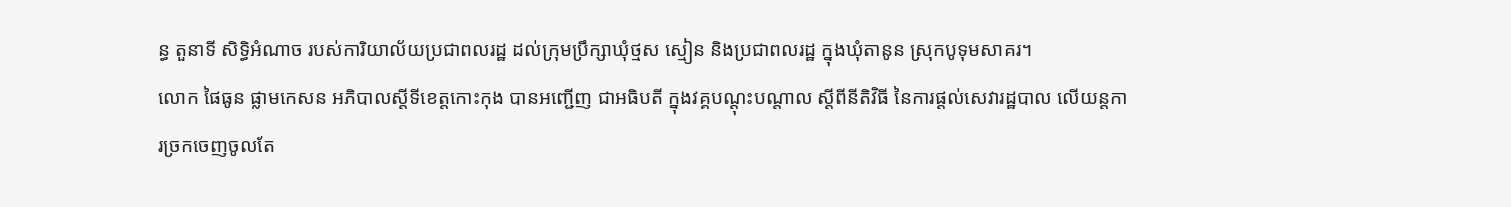ន្ធ តួនាទី សិទ្ធិអំណាច របស់ការិយាល័យប្រជាពលរដ្ឋ ដល់ក្រុមប្រឹក្សាឃុំថ្មស ស្មៀន និងប្រជាពលរដ្ឋ ក្នុងឃុំតានូន ស្រុកបូទុមសាគរ។
លោក ផៃធូន ផ្លាមកេសន អភិបាលស្តីទីខេត្តកោះកុង បានអញ្ជើញ ជាអធិបតី ក្នុងវគ្គបណ្តុះបណ្តាល ស្តីពីនីតិវិធី នៃការផ្តល់សេវារដ្ឋបាល លើយន្តការច្រកចេញចូលតែ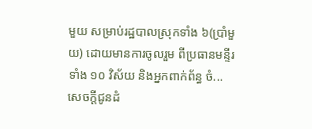មួយ សម្រាប់រដ្ឋបាលស្រុកទាំង ៦(ប្រាំមួយ) ដោយមានការចូលរួម ពីប្រធានមន្ទីរ ទាំង ១០ វិស័យ និងអ្នកពាក់ព័ន្ធ ចំ...
សេចក្តីជូនដំ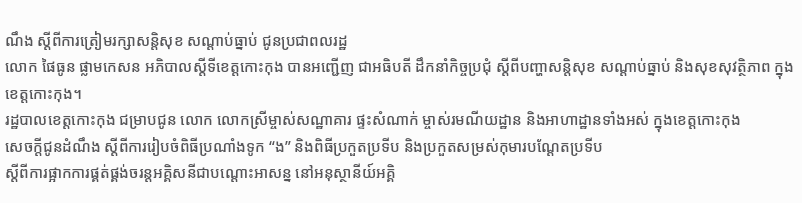ណឹង ស្តីពីការត្រៀមរក្សាសន្តិសុខ សណ្ដាប់ធ្នាប់ ជូនប្រជាពលរដ្ឋ
លោក ផៃធូន ផ្លាមកេសន អភិបាលស្តីទីខេត្តកោះកុង បានអញ្ជើញ ជាអធិបតី ដឹកនាំកិច្ចប្រជុំ ស្ដីពីបញ្ហាសន្តិសុខ សណ្ដាប់ធ្នាប់ និងសុខសុវត្ថិភាព ក្នុងខេត្តកោះកុង។
រដ្ឋបាលខេត្តកោះកុង ជម្រាបជូន លោក លោកស្រីម្ចាស់សណ្ឋាគារ ផ្ទះសំណាក់ ម្ចាស់រមណីយដ្ឋាន និងអាហាដ្ឋានទាំងអស់ ក្នុងខេត្តកោះកុង
សេចក្តីជូនដំណឹង ស្ដីពីការរៀបចំពិធីប្រណាំងទូក “ង” និងពិធីប្រកួតប្រទីប និងប្រកួតសម្រស់កុមារបណ្ដែតប្រទីប
ស្ដីពីការផ្អាកការផ្គត់ផ្គង់ចរន្តអគ្គិសនីជាបណ្ដោះអាសន្ន នៅអនុស្ថានីយ៍អគ្គិ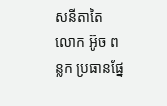សនីតាតៃ
លោក អ៊ូច ពន្លក ប្រធានផ្នែ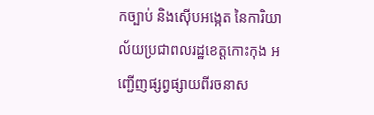កច្បាប់ និងស៊ើបអង្កេត នៃការិយាល័យប្រជាពលរដ្ឋខេត្តកោះកុង អញ្ជើញផ្សព្វផ្សាយពីរចនាស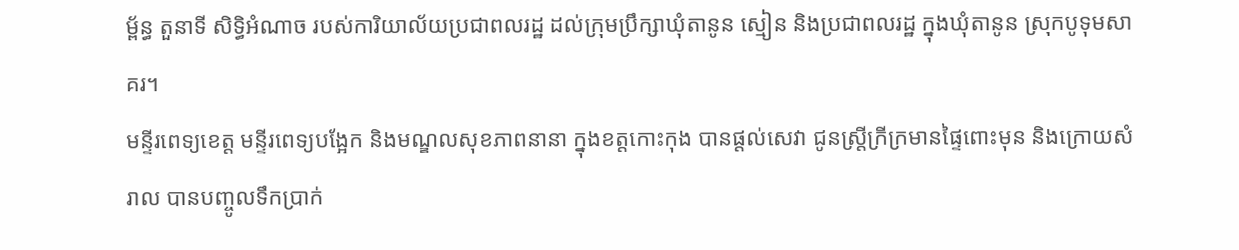ម្ព័ន្ធ តួនាទី សិទ្ធិអំណាច របស់ការិយាល័យប្រជាពលរដ្ឋ ដល់ក្រុមប្រឹក្សាឃុំតានូន ស្មៀន និងប្រជាពលរដ្ឋ ក្នុងឃុំតានូន ស្រុកបូទុមសាគរ។
មន្ទីរពេទ្យខេត្ត មន្ទីរពេទ្យបង្អែក និងមណ្ឌលសុខភាពនានា ក្នុងខត្តកោះកុង បានផ្តល់សេវា ជូនស្ត្រីក្រីក្រមានផ្ទៃពោះមុន និងក្រោយសំរាល បានបញ្ចូលទឹកប្រាក់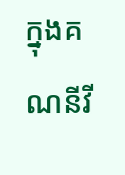ក្នុងគណនីវី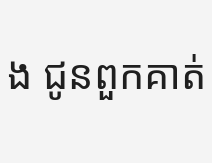ង ជូនពួកគាត់